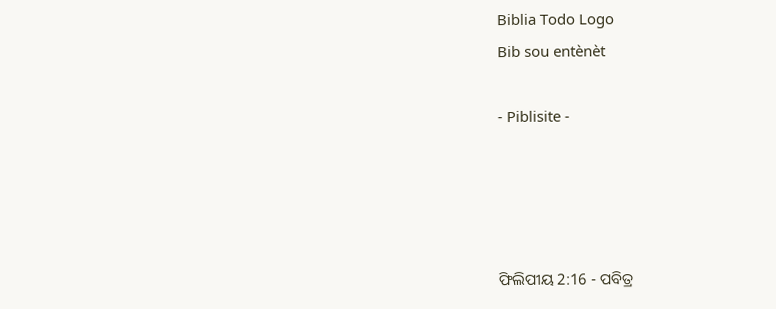Biblia Todo Logo
Bib sou entènèt

- Piblisite -




ଫିଲିପୀୟ 2:16 - ପବିତ୍ର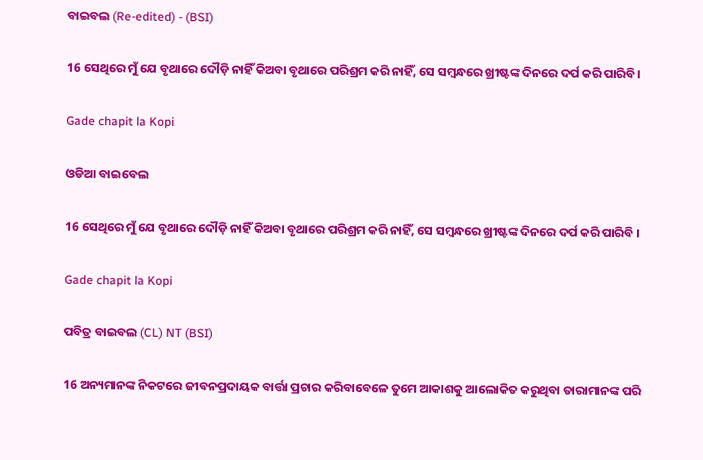ବାଇବଲ (Re-edited) - (BSI)

16 ସେଥିରେ ମୁଁ ଯେ ବୃଥାରେ ଦୌଡ଼ି ନାହିଁ କିଅବା ବୃଥାରେ ପରିଶ୍ରମ କରି ନାହିଁ, ସେ ସମ୍ଵନ୍ଧରେ ଖ୍ରୀଷ୍ଟଙ୍କ ଦିନରେ ଦର୍ପ କରି ପାରିବି।

Gade chapit la Kopi

ଓଡିଆ ବାଇବେଲ

16 ସେଥିରେ ମୁଁ ଯେ ବୃଥାରେ ଦୌଡ଼ି ନାହିଁ କିଅବା ବୃଥାରେ ପରିଶ୍ରମ କରି ନାହିଁ, ସେ ସମ୍ବନ୍ଧରେ ଖ୍ରୀଷ୍ଟଙ୍କ ଦିନରେ ଦର୍ପ କରି ପାରିବି ।

Gade chapit la Kopi

ପବିତ୍ର ବାଇବଲ (CL) NT (BSI)

16 ଅନ୍ୟମାନଙ୍କ ନିକଟରେ ଜୀବନପ୍ରଦାୟକ ବାର୍ତ୍ତା ପ୍ରଚାର କରିବାବେଳେ ତୁମେ ଆକାଶକୁ ଆଲୋକିତ କରୁଥିବା ତାରାମାନଙ୍କ ପରି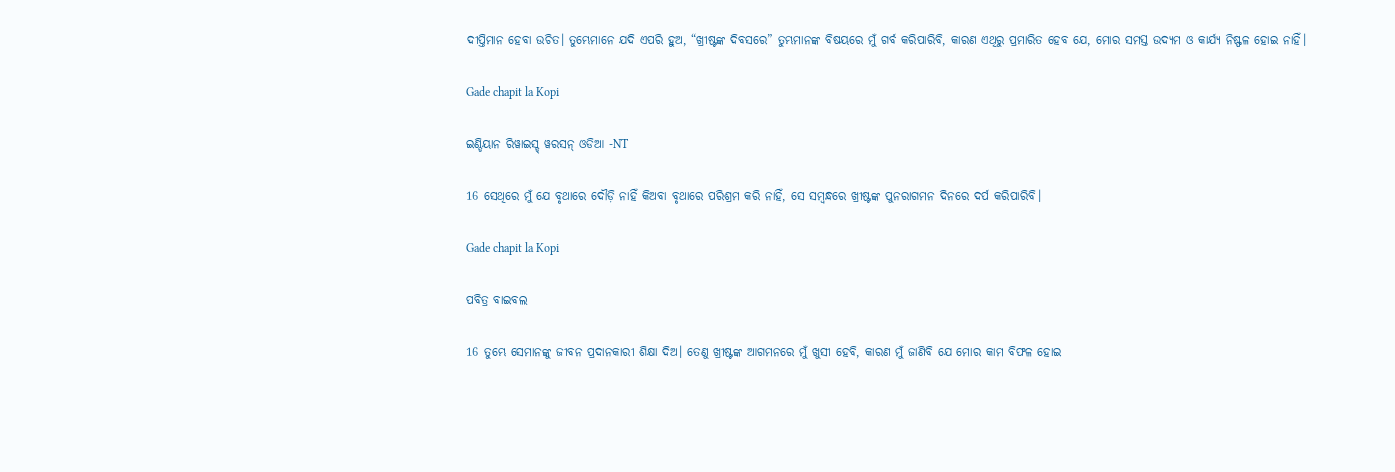ଦୀପ୍ତିମାନ ହେବା ଉଚିତ। ତୁମ୍ଭେମାନେ ଯଦି ଏପରି ହୁଅ, “ଖ୍ରୀଷ୍ଟଙ୍କ ଦିବସରେ” ତୁମ୍ଭମାନଙ୍କ ବିଷୟରେ ମୁଁ ଗର୍ବ କରିପାରିବି, କାରଣ ଏଥିରୁ ପ୍ରମାରିତ ହେବ ଯେ, ମୋର ସମସ୍ତ ଉଦ୍ୟମ ଓ କାର୍ଯ୍ୟ ନିଷ୍ଫଳ ହୋଇ ନାହିଁ।

Gade chapit la Kopi

ଇଣ୍ଡିୟାନ ରିୱାଇସ୍ଡ୍ ୱରସନ୍ ଓଡିଆ -NT

16 ସେଥିରେ ମୁଁ ଯେ ବୃଥାରେ ଦୌଡ଼ି ନାହିଁ କିଅବା ବୃଥାରେ ପରିଶ୍ରମ କରି ନାହିଁ, ସେ ସମ୍ବନ୍ଧରେ ଖ୍ରୀଷ୍ଟଙ୍କ ପୁନରାଗମନ ଦିନରେ ଦର୍ପ କରିପାରିବି।

Gade chapit la Kopi

ପବିତ୍ର ବାଇବଲ

16 ତୁମ୍ଭେ ସେମାନଙ୍କୁ ଜୀବନ ପ୍ରଦାନକାରୀ ଶିକ୍ଷା ଦିଅ। ତେଣୁ ଖ୍ରୀଷ୍ଟଙ୍କ ଆଗମନରେ ମୁଁ ଖୁସୀ ହେବି, କାରଣ ମୁଁ ଜାଣିବି ଯେ ମୋର କାମ ବିଫଳ ହୋଇ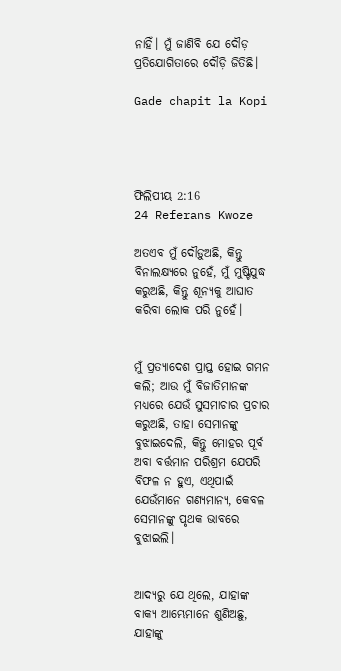ନାହିଁ। ମୁଁ ଜାଣିବି ଯେ ଦୌଡ଼ ପ୍ରତିଯୋଗିତାରେ ଦୌଡ଼ି ଜିତିଛି।

Gade chapit la Kopi




ଫିଲିପୀୟ 2:16
24 Referans Kwoze

ଅତଏବ ମୁଁ ଦୌଡ଼ୁଅଛି, କିନ୍ତୁ ବିନାଲକ୍ଷ୍ୟରେ ନୁହେଁ, ମୁଁ ମୁଷ୍ଟିଯୁଦ୍ଧ କରୁଅଛି, କିନ୍ତୁ ଶୂନ୍ୟକୁ ଆଘାତ କରିବା ଲୋକ ପରି ନୁହେଁ।


ମୁଁ ପ୍ରତ୍ୟାଦେଶ ପ୍ରାପ୍ତ ହୋଇ ଗମନ କଲି; ଆଉ ମୁଁ ବିଜାତିମାନଙ୍କ ମଧ୍ୟରେ ଯେଉଁ ସୁସମାଚାର ପ୍ରଚାର କରୁଅଛି, ତାହା ସେମାନଙ୍କୁ ବୁଝାଇଦେଲି, କିନ୍ତୁ ମୋହର ପୂର୍ବ ଅବା ବର୍ତ୍ତମାନ ପରିଶ୍ରମ ଯେପରି ବିଫଳ ନ ହୁଏ, ଏଥିପାଇଁ ଯେଉଁମାନେ ଗଣ୍ୟମାନ୍ୟ, କେବଳ ସେମାନଙ୍କୁ ପୃଥକ ଭାବରେ ବୁଝାଇଲି।


ଆଦ୍ୟରୁ ଯେ ଥିଲେ, ଯାହାଙ୍କ ବାକ୍ୟ ଆମ୍ଭେମାନେ ଶୁଣିଅଛୁ, ଯାହାଙ୍କୁ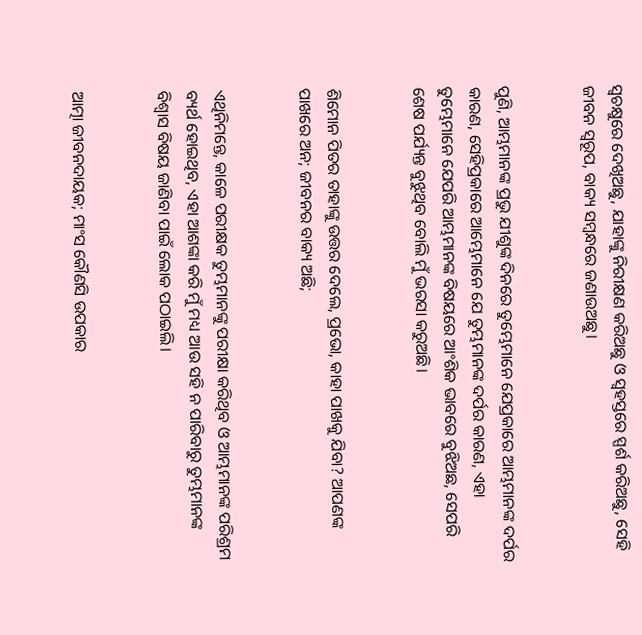ସ୍ଵଚକ୍ଷୁରେ ଦେଖିଅଛୁ, ଯାହାଙ୍କୁ ନିରୀକ୍ଷଣ କରିଅଛୁ ଓ ସ୍ଵହସ୍ତରେ ସ୍ପର୍ଶ କରିଅଛୁ, ସେହି ଜୀବନ ସ୍ଵରୂପ, ବାକ୍ୟ ସମ୍ଵନ୍ଧରେ ଜଣାଉଅଛୁ।


ପୁଣି, ଆମ୍ଭମାନଙ୍କ ପ୍ରଭୁ ଯୀଶୁଙ୍କ ଦିନରେ ତୁମ୍ଭେମାନେ ଯେପ୍ରକାରେ ଆମ୍ଭମାନଙ୍କ ଦର୍ପର କାରଣ, ସେହିପ୍ରକାରେ ଆମ୍ଭେମାନେ ଯେ ତୁମ୍ଭମାନଙ୍କ ଦର୍ପର କାରଣ, ଏହା ତୁମ୍ଭେମାନେ ଯେପରି ଆମ୍ଭମାନଙ୍କ ବିଷୟରେ ଆଂଶିକ ଭାବରେ ବୁଝିଅଛ, ସେପରି ଶେଷ ପର୍ଯ୍ୟନ୍ତ ବୁଝୁଥିବ ବୋଲି ମୁଁ ଭରସା କରୁଅଛି।


ଶିମୋନ ପିତର ତାହାଙ୍କୁ ଉତ୍ତର ଦେଲେ, ପ୍ରଭୋ, କାହା ପାଖକୁ ଯିବା? ଆପଣଙ୍କ ପାଖରେ ଅନ; ଜୀବନର ବାକ୍ୟ ଅଛି;


ଏଥିନିମନ୍ତେ, କାଳେ ପରୀକ୍ଷକ ତୁମ୍ଭମାନଙ୍କୁ ପରୀକ୍ଷା କରିଥିବ ଓ ଆମ୍ଭମାନଙ୍କ ପରିଶ୍ରମ ବ୍ୟର୍ଥ ହୋଇଥିବ, ଏହା ଆଶଙ୍କା କରି ମୁଁ ମଧ୍ୟ ଆଉ ସହି ନ ପାରିବାରୁ ତୁମ୍ଭମାନଙ୍କ ବିଶ୍ଵାସ ବିଷୟ ଜାଣିବା ପାଇଁ ଲୋକ ପଠାଇଲି।


ଆତ୍ମା ଜୀବନଦାୟକ; ମାଂସ କୌଣସି ଉପକାର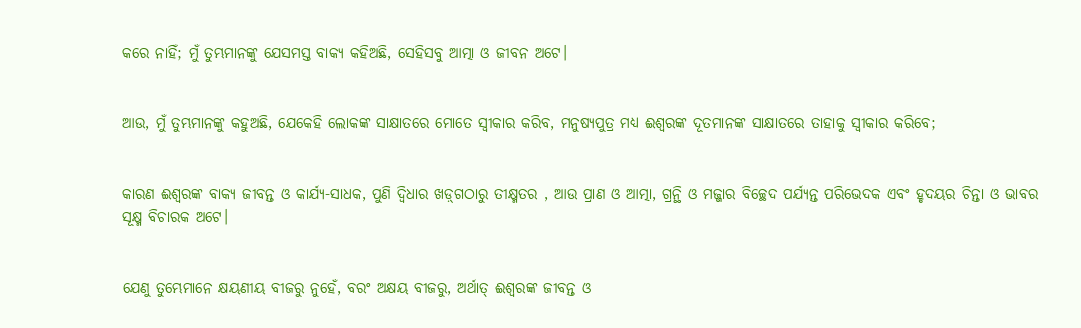କରେ ନାହିଁ; ମୁଁ ତୁମ୍ଭମାନଙ୍କୁ ଯେସମସ୍ତ ବାକ୍ୟ କହିଅଛି, ସେହିସବୁ ଆତ୍ମା ଓ ଜୀବନ ଅଟେ।


ଆଉ, ମୁଁ ତୁମ୍ଭମାନଙ୍କୁ କହୁଅଛି, ଯେକେହି ଲୋକଙ୍କ ସାକ୍ଷାତରେ ମୋତେ ସ୍ଵୀକାର କରିବ, ମନୁଷ୍ୟପୁତ୍ର ମଧ୍ୟ ଈଶ୍ଵରଙ୍କ ଦୂତମାନଙ୍କ ସାକ୍ଷାତରେ ତାହାକୁ ସ୍ଵୀକାର କରିବେ;


କାରଣ ଈଶ୍ଵରଙ୍କ ବାକ୍ୟ ଜୀବନ୍ତ ଓ କାର୍ଯ୍ୟ-ସାଧକ, ପୁଣି ଦ୍ଵିଧାର ଖଡ଼୍‍ଗଠାରୁ ତୀକ୍ଷ୍ମତର , ଆଉ ପ୍ରାଣ ଓ ଆତ୍ମା, ଗ୍ରନ୍ଥି ଓ ମଜ୍ଜାର ବିଚ୍ଛେଦ ପର୍ଯ୍ୟନ୍ତ ପରିଭେଦକ ଏବଂ ହୃଦୟର ଚିନ୍ତା ଓ ଭାବର ସୂକ୍ଷ୍ମ ବିଚାରକ ଅଟେ।


ଯେଣୁ ତୁମ୍ଭେମାନେ କ୍ଷୟଣୀୟ ବୀଜରୁ ନୁହେଁ, ବରଂ ଅକ୍ଷୟ ବୀଜରୁ, ଅର୍ଥାତ୍ ଈଶ୍ଵରଙ୍କ ଜୀବନ୍ତ ଓ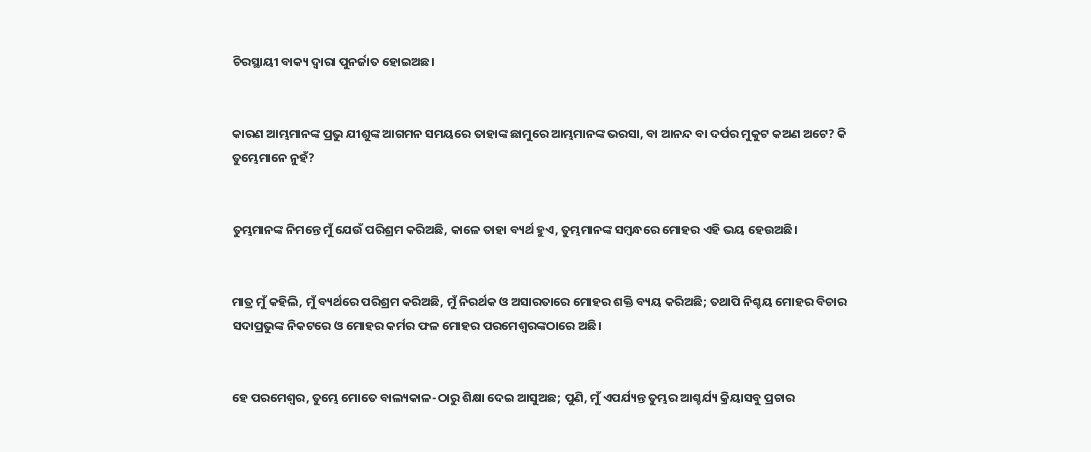ଚିରସ୍ଥାୟୀ ବାକ୍ୟ ଦ୍ଵାରା ପୁନର୍ଜାତ ହୋଇଅଛ।


କାରଣ ଆମ୍ଭମାନଙ୍କ ପ୍ରଭୁ ଯୀଶୁଙ୍କ ଆଗମନ ସମୟରେ ତାହାଙ୍କ ଛାମୁରେ ଆମ୍ଭମାନଙ୍କ ଭରସା, ବା ଆନନ୍ଦ ବା ଦର୍ପର ମୁକୁଟ କଅଣ ଅଟେ? କି ତୁମ୍ଭେମାନେ ନୁହଁ?


ତୁମ୍ଭମାନଙ୍କ ନିମନ୍ତେ ମୁଁ ଯେଉଁ ପରିଶ୍ରମ କରିଅଛି, କାଳେ ତାହା ବ୍ୟର୍ଥ ହୁଏ, ତୁମ୍ଭମାନଙ୍କ ସମ୍ଵନ୍ଧରେ ମୋହର ଏହି ଭୟ ହେଉଅଛି।


ମାତ୍ର ମୁଁ କହିଲି, ମୁଁ ବ୍ୟର୍ଥରେ ପରିଶ୍ରମ କରିଅଛି, ମୁଁ ନିରର୍ଥକ ଓ ଅସାରତାରେ ମୋହର ଶକ୍ତି ବ୍ୟୟ କରିଅଛି; ତଥାପି ନିଶ୍ଚୟ ମୋହର ବିଚାର ସଦାପ୍ରଭୁଙ୍କ ନିକଟରେ ଓ ମୋହର କର୍ମର ଫଳ ମୋହର ପରମେଶ୍ଵରଙ୍କଠାରେ ଅଛି।


ହେ ପରମେଶ୍ଵର, ତୁମ୍ଭେ ମୋତେ ବାଲ୍ୟକାଳ-ଠାରୁ ଶିକ୍ଷା ଦେଇ ଆସୁଅଛ; ପୁଣି, ମୁଁ ଏପର୍ଯ୍ୟନ୍ତ ତୁମ୍ଭର ଆଶ୍ଚର୍ଯ୍ୟ କ୍ରିୟାସବୁ ପ୍ରଚାର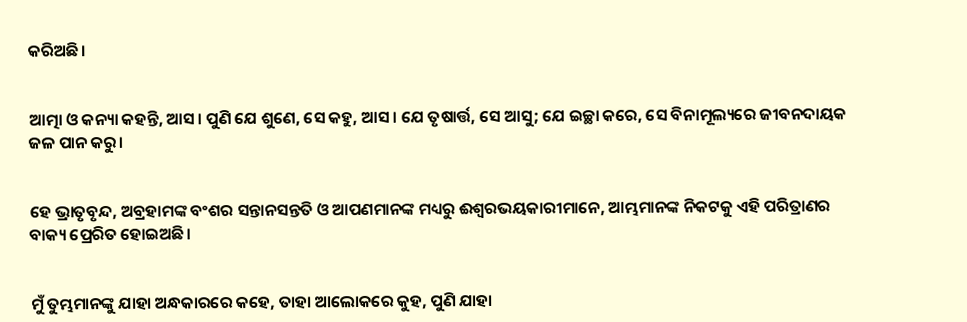କରିଅଛି।


ଆତ୍ମା ଓ କନ୍ୟା କହନ୍ତି, ଆସ। ପୁଣି ଯେ ଶୁଣେ, ସେ କହୁ, ଆସ। ଯେ ତୃଷାର୍ତ୍ତ, ସେ ଆସୁ; ଯେ ଇଚ୍ଛା କରେ, ସେ ବିନାମୂଲ୍ୟରେ ଜୀବନଦାୟକ ଜଳ ପାନ କରୁ।


ହେ ଭ୍ରାତୃବୃନ୍ଦ, ଅବ୍ରହାମଙ୍କ ବଂଶର ସନ୍ତାନସନ୍ତତି ଓ ଆପଣମାନଙ୍କ ମଧ୍ୟରୁ ଈଶ୍ଵରଭୟକାରୀମାନେ, ଆମ୍ଭମାନଙ୍କ ନିକଟକୁ ଏହି ପରିତ୍ରାଣର ବାକ୍ୟ ପ୍ରେରିତ ହୋଇଅଛି।


ମୁଁ ତୁମ୍ଭମାନଙ୍କୁ ଯାହା ଅନ୍ଧକାରରେ କହେ, ତାହା ଆଲୋକରେ କୁହ, ପୁଣି ଯାହା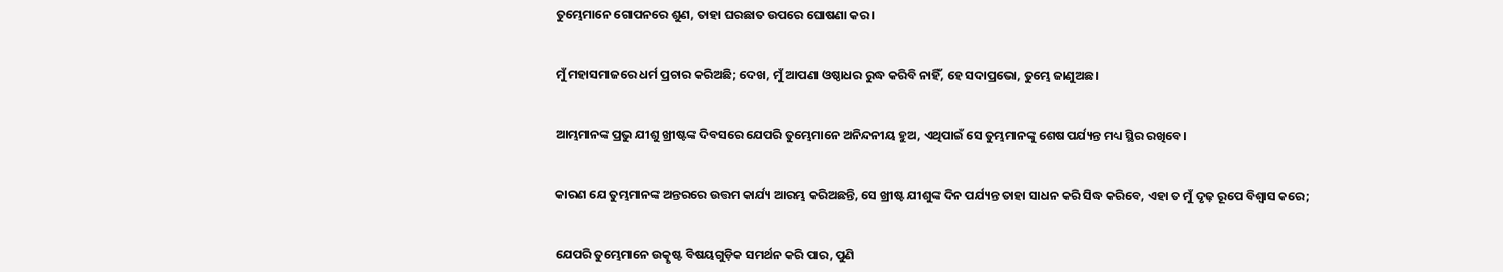ତୁମ୍ଭେମାନେ ଗୋପନରେ ଶୁଣ, ତାହା ଘରଛାତ ଉପରେ ଘୋଷଣା କର।


ମୁଁ ମହାସମାଜରେ ଧର୍ମ ପ୍ରଚାର କରିଅଛି; ଦେଖ, ମୁଁ ଆପଣା ଓଷ୍ଠାଧର ରୁଦ୍ଧ କରିବି ନାହିଁ, ହେ ସଦାପ୍ରଭୋ, ତୁମ୍ଭେ ଜାଣୁଅଛ।


ଆମ୍ଭମାନଙ୍କ ପ୍ରଭୁ ଯୀଶୁ ଖ୍ରୀଷ୍ଟଙ୍କ ଦିବସରେ ଯେପରି ତୁମ୍ଭେମାନେ ଅନିନ୍ଦନୀୟ ହୁଅ, ଏଥିପାଇଁ ସେ ତୁମ୍ଭମାନଙ୍କୁ ଶେଷ ପର୍ଯ୍ୟନ୍ତ ମଧ୍ୟ ସ୍ଥିର ରଖିବେ।


କାରଣ ଯେ ତୁମ୍ଭମାନଙ୍କ ଅନ୍ତରରେ ଉତ୍ତମ କାର୍ଯ୍ୟ ଆରମ୍ଭ କରିଅଛନ୍ତି, ସେ ଖ୍ରୀଷ୍ଟ ଯୀଶୁଙ୍କ ଦିନ ପର୍ଯ୍ୟନ୍ତ ତାହା ସାଧନ କରି ସିଦ୍ଧ କରିବେ, ଏହା ତ ମୁଁ ଦୃଢ଼ ରୂପେ ବିଶ୍ଵାସ କରେ;


ଯେପରି ତୁମ୍ଭେମାନେ ଉତ୍କୃଷ୍ଟ ବିଷୟଗୁଡ଼ିକ ସମର୍ଥନ କରି ପାର, ପୁଣି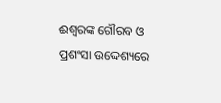ଈଶ୍ଵରଙ୍କ ଗୌରବ ଓ ପ୍ରଶଂସା ଉଦ୍ଦେଶ୍ୟରେ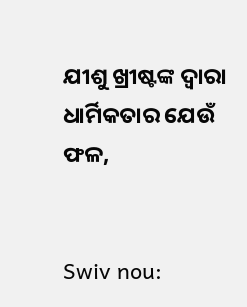ଯୀଶୁ ଖ୍ରୀଷ୍ଟଙ୍କ ଦ୍ଵାରା ଧାର୍ମିକତାର ଯେଉଁ ଫଳ,


Swiv nou: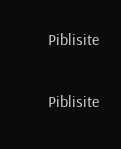Piblisite


Piblisite